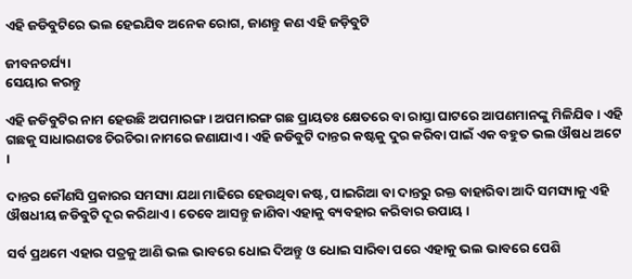ଏହି ଜଡିବୁଟିରେ ଭଲ ହେଇଯିବ ଅନେକ ରୋଗ, ଜାଣନ୍ତୁ କଣ ଏହି ଜଡ଼ିବୁଟି

ଜୀବନଚର୍ଯ୍ୟା
ସେୟାର କରନ୍ତୁ

ଏହି ଜଡିବୁଟିର ନାମ ହେଉଛି ଅପମାରଙ୍ଗ । ଅପମାରଙ୍ଗ ଗଛ ପ୍ରାୟତଃ କ୍ଷେତରେ ବା ରାସ୍ତା ଘାଟରେ ଆପଣମାନଙ୍କୁ ମିଳିଯିବ । ଏହି ଗଛକୁ ସାଧାରଣତଃ ଚିରଚିରା ନାମରେ ଜଣାଯାଏ । ଏହି ଜଡିବୁଟି ଦାନ୍ତର କଷ୍ଟକୁ ଦୁର କରିବା ପାଇଁ ଏକ ବହୁତ ଭଲ ଔଷଧ ଅଟେ ।

ଦାନ୍ତର କୌଣସି ପ୍ରକାରର ସମସ୍ୟା ଯଥା ମାଢିରେ ହେଉଥିବା କଷ୍ଟ, ପାଇରିଆ ବା ଦାନ୍ତରୁ ରକ୍ତ ବାହାରିବା ଆଦି ସମସ୍ୟାକୁ ଏହି ଔଷଧୀୟ ଜଡିବୁଟି ଦୂର କରିଥାଏ । ତେବେ ଆସନ୍ତୁ ଜାଣିବା ଏହାକୁ ବ୍ୟବହାର କରିବାର ଉପାୟ ।

ସର୍ବ ପ୍ରଥମେ ଏହାର ପତ୍ରକୁ ଆଣି ଭଲ ଭାବରେ ଧୋଇ ଦିଅନ୍ତୁ ଓ ଧୋଇ ସାରିବା ପରେ ଏହାକୁ ଭଲ ଭାବରେ ପେଶି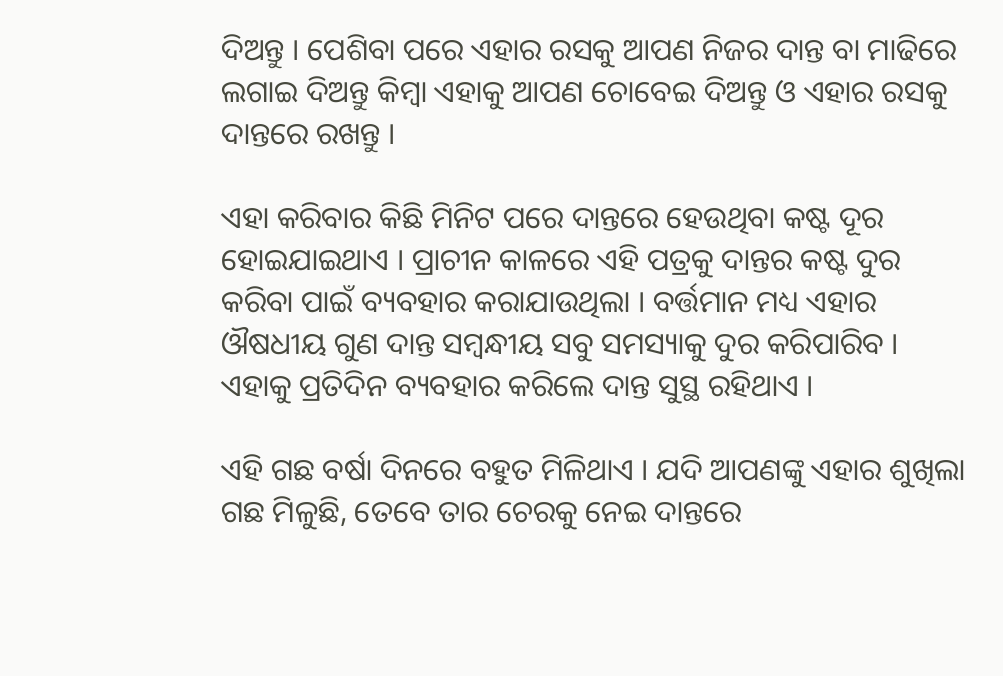ଦିଅନ୍ତୁ । ପେଶିବା ପରେ ଏହାର ରସକୁ ଆପଣ ନିଜର ଦାନ୍ତ ବା ମାଢିରେ ଲଗାଇ ଦିଅନ୍ତୁ କିମ୍ବା ଏହାକୁ ଆପଣ ଚୋବେଇ ଦିଅନ୍ତୁ ଓ ଏହାର ରସକୁ ଦାନ୍ତରେ ରଖନ୍ତୁ ।

ଏହା କରିବାର କିଛି ମିନିଟ ପରେ ଦାନ୍ତରେ ହେଉଥିବା କଷ୍ଟ ଦୂର ହୋଇଯାଇଥାଏ । ପ୍ରାଚୀନ କାଳରେ ଏହି ପତ୍ରକୁ ଦାନ୍ତର କଷ୍ଟ ଦୁର କରିବା ପାଇଁ ବ୍ୟବହାର କରାଯାଉଥିଲା । ବର୍ତ୍ତମାନ ମଧ୍ୟ ଏହାର ଔଷଧୀୟ ଗୁଣ ଦାନ୍ତ ସମ୍ବନ୍ଧୀୟ ସବୁ ସମସ୍ୟାକୁ ଦୁର କରିପାରିବ । ଏହାକୁ ପ୍ରତିଦିନ ବ୍ୟବହାର କରିଲେ ଦାନ୍ତ ସୁସ୍ଥ ରହିଥାଏ ।

ଏହି ଗଛ ବର୍ଷା ଦିନରେ ବହୁତ ମିଳିଥାଏ । ଯଦି ଆପଣଙ୍କୁ ଏହାର ଶୁଖିଲା ଗଛ ମିଳୁଛି, ତେବେ ତାର ଚେରକୁ ନେଇ ଦାନ୍ତରେ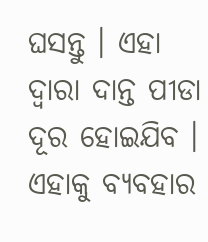ଘସନ୍ତୁ । ଏହା ଦ୍ଵାରା ଦାନ୍ତ ପୀଡା ଦୂର ହୋଇଯିବ । ଏହାକୁ ବ୍ୟବହାର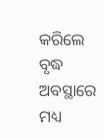କରିଲେ ବୃଦ୍ଧ ଅବସ୍ଥାରେ ମଧ୍ୟ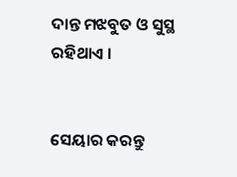ଦାନ୍ତ ମଝବୁତ ଓ ସୁସ୍ଥ ରହିଥାଏ ।


ସେୟାର କରନ୍ତୁ